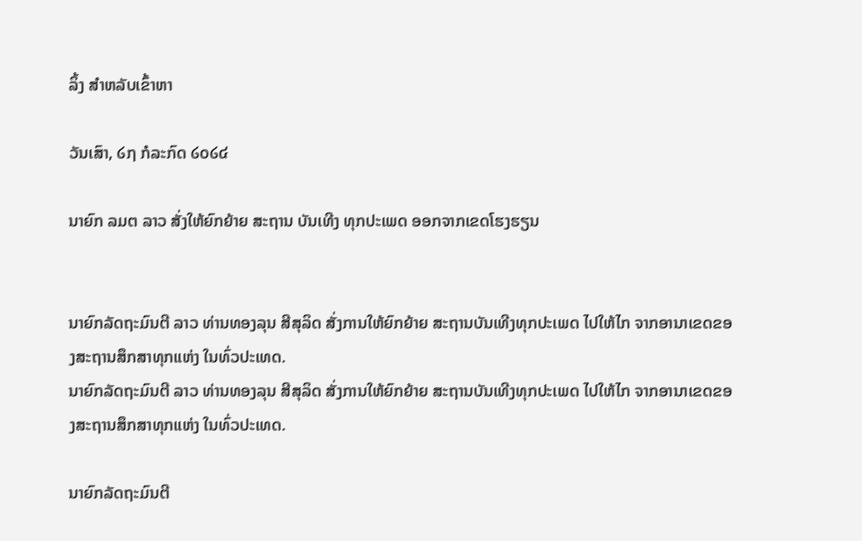ລິ້ງ ສຳຫລັບເຂົ້າຫາ

ວັນເສົາ, ໒໗ ກໍລະກົດ ໒໐໒໔

ນາຍົກ ລມຕ ລາວ ສັ່ງໃຫ້ຍົກຍ້າຍ ສະຖານ ບັນເທີງ ທຸກປະເພດ ອອກຈາກເຂດໂຮງຮຽນ


ນາຍົກລັດຖະມົນຕີ ລາວ ທ່ານທອງລຸນ ສີສຸລິດ ສັ່ງການໃຫ້ຍົກຍ້າຍ ສະຖານບັນເທີງທຸກປະເພດ ໄປໃຫ້ໄກ ຈາກອານາເຂດຂອງສະຖານສຶກສາທຸກແຫ່ງ ໃນທົ່ວປະເທດ.
ນາຍົກລັດຖະມົນຕີ ລາວ ທ່ານທອງລຸນ ສີສຸລິດ ສັ່ງການໃຫ້ຍົກຍ້າຍ ສະຖານບັນເທີງທຸກປະເພດ ໄປໃຫ້ໄກ ຈາກອານາເຂດຂອງສະຖານສຶກສາທຸກແຫ່ງ ໃນທົ່ວປະເທດ.

ນາຍົກລັດຖະມົນຕີ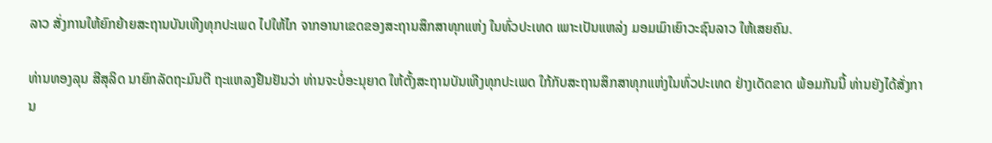ລາວ ສັ່ງການໃຫ້ຍົກຍ້າຍສະຖານບັນເທີງທຸກປະເພດ ໄປໃຫ້ໄກ ຈາກອານາເຂດຂອງສະຖານສຶກສາທຸກແຫ່ງ ໃນທົ່ວປະເທດ ເພາະເປັນແຫລ່ງ ມອມເມົາເຍົາວະຊົນລາວ ໃຫ້ເສຍຄົນ.

ທ່ານທອງລຸນ ສີສຸລິດ ນາຍົກລັດຖະມົນຕີ ຖະແຫລງຢືນຢັນວ່າ ທ່ານຈະບໍ່ອະນຸຍາດ ໃຫ້ຕັ້ງສະຖານບັນເທີງທຸກປະເພດ ໃກ້ກັບສະຖານສຶກສາທຸກແຫ່ງໃນທົ່ວປະເທດ ຢ່າງເດັດຂາດ ພ້ອມກັນນີ້ ທ່ານຍັງໄດ້ສັ່ງການ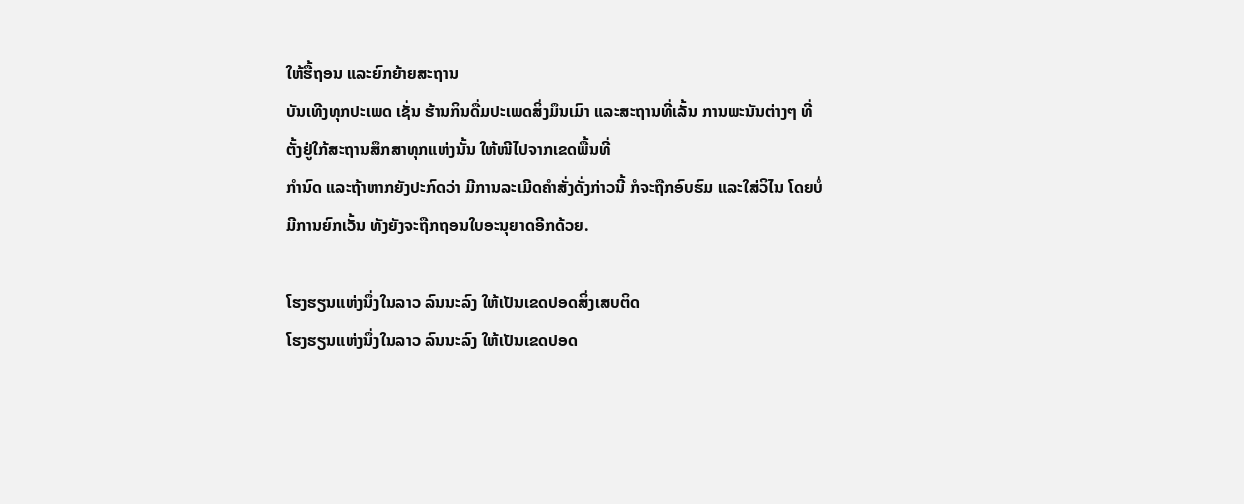ໃຫ້ຮື້ຖອນ ແລະຍົກຍ້າຍສະຖານ
ບັນເທີງທຸກປະເພດ ເຊັ່ນ ຮ້ານກິນດື່ມປະເພດສິ່ງມຶນເມົາ ແລະສະຖານທີ່ເລັ້ນ ການພະນັນຕ່າງໆ ທີ່ຕັ້ງຢູ່ໃກ້ສະຖານສຶກສາທຸກແຫ່ງນັ້ນ ໃຫ້ໜີໄປຈາກເຂດພື້ນທີ່
ກຳນົດ ແລະຖ້າຫາກຍັງປະກົດວ່າ ມີການລະເມີດຄຳສັ່ງດັ່ງກ່າວນີ້ ກໍຈະຖືກອົບຮົມ ແລະໃສ່ວິໄນ ໂດຍບໍ່ມີການຍົກເວັ້ນ ທັງຍັງຈະຖືກຖອນໃບອະນຸຍາດອີກດ້ວຍ.

ໂຮງຮຽນແຫ່ງນຶ່ງໃນລາວ ລົນນະລົງ ໃຫ້ເປັນເຂດປອດສິ່ງເສບຕິດ
ໂຮງຮຽນແຫ່ງນຶ່ງໃນລາວ ລົນນະລົງ ໃຫ້ເປັນເຂດປອດ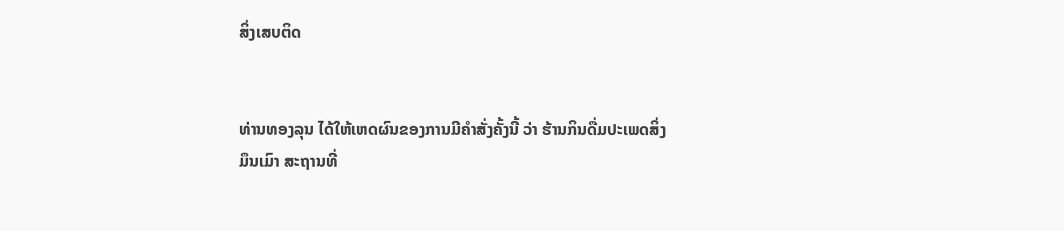ສິ່ງເສບຕິດ


ທ່ານທອງລຸນ ໄດ້ໃຫ້ເຫດຜົນຂອງການມີຄຳສັ່ງຄັ້ງນີ້ ວ່າ ຮ້ານກິນດື່ມປະເພດສິ່ງ
ມຶນເມົາ ສະຖານທີ່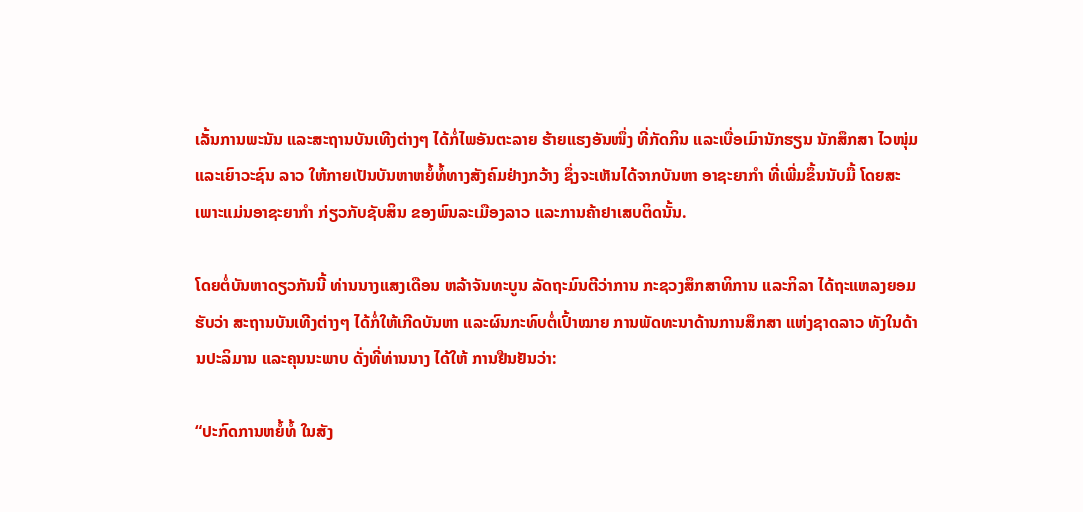ເລັ້ນການພະນັນ ແລະສະຖານບັນເທີງຕ່າງໆ ໄດ້ກໍ່ໄພອັນຕະລາຍ ຮ້າຍແຮງອັນໜຶ່ງ ທີ່ກັດກິນ ແລະເບື່ອເມົານັກຮຽນ ນັກສຶກສາ ໄວໜຸ່ມ ແລະເຍົາວະຊົນ ລາວ ໃຫ້ກາຍເປັນບັນຫາຫຍໍ້ທໍ້ທາງສັງຄົມຢ່າງກວ້າງ ຊຶ່ງຈະເຫັນໄດ້ຈາກບັນຫາ ອາຊະຍາກຳ ທີ່ເພີ່ມຂຶ້ນນັບມື້ ໂດຍສະເພາະແມ່ນອາຊະຍາກຳ ກ່ຽວກັບຊັບສິນ ຂອງພົນລະເມືອງລາວ ແລະການຄ້າຢາເສບຕິດນັ້ນ.

ໂດຍຕໍ່ບັນຫາດຽວກັນນີ້ ທ່ານນາງແສງເດືອນ ຫລ້າຈັນທະບູນ ລັດຖະມົນຕີວ່າການ ກະຊວງສຶກສາທິການ ແລະກິລາ ໄດ້ຖະແຫລງຍອມຮັບວ່າ ສະຖານບັນເທີງຕ່າງໆ ໄດ້ກໍ່ໃຫ້ເກີດບັນຫາ ແລະຜົນກະທົບຕໍ່ເປົ້າໝາຍ ການພັດທະນາດ້ານການສຶກສາ ແຫ່ງຊາດລາວ ທັງໃນດ້ານປະລິມານ ແລະຄຸນນະພາບ ດັ່ງທີ່ທ່ານນາງ ໄດ້ໃຫ້ ການຢືນຢັນວ່າ:

“ປະກົດການຫຍໍ້ທໍ້ ໃນສັງ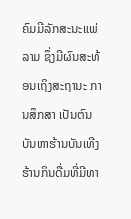ຄົມມີລັກສະນະແພ່ລາມ ຊຶ່ງມີຜົນສະທ້ອນເຖິງສະຖານະ ການສຶກສາ ເປັນຕົນບັນຫາຮ້ານບັນເທີງ ຮ້ານກິນດື່ມທີ່ມີທາ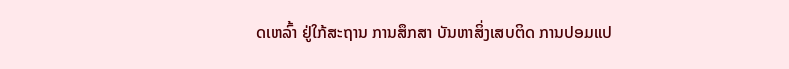ດເຫລົ້າ ຢູ່ໃກ້ສະຖານ ການສຶກສາ ບັນຫາສິ່ງເສບຕິດ ການປອມແປ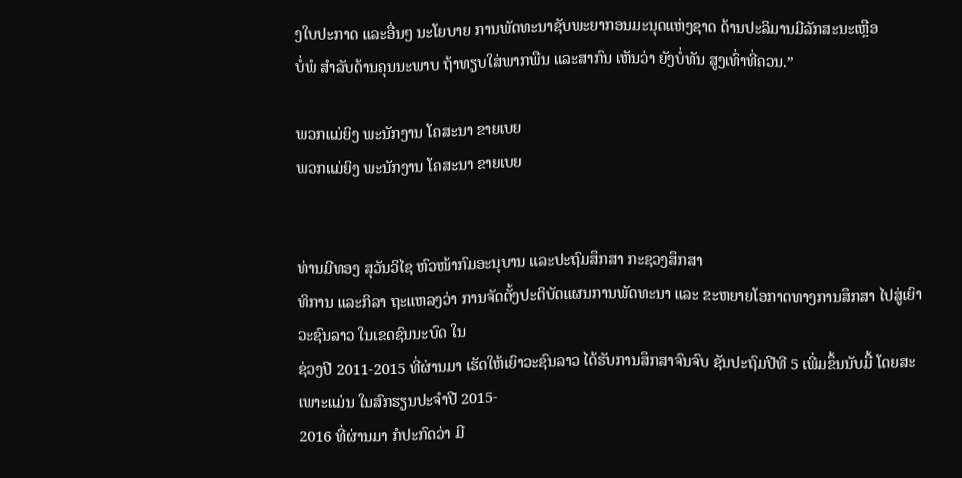ງໃບປະກາດ ແລະອື່ນໆ ນະໂຍບາຍ ການພັດທະນາຊັບພະຍາກອນມະນຸດແຫ່ງຊາດ ດ້ານປະລິມານມີລັກສະນະເຫຼືອ
ບໍ່ພໍ ສຳລັບດ້ານຄຸນນະພາບ ຖ້າທຽບໃສ່ພາກພືນ ແລະສາກົນ ເຫັນວ່າ ຍັງບໍ່ທັນ ສູງເທົ່າທີ່ຄວນ.”

ພວກແມ່ຍິງ ພະນັກງານ ໂຄສະນາ ຂາຍເບຍ
ພວກແມ່ຍິງ ພະນັກງານ ໂຄສະນາ ຂາຍເບຍ


ທ່ານມີທອງ ສຸວັນວິໄຊ ຫົວໜ້າກົມອະນຸບານ ແລະປະຖົມສຶກສາ ກະຊວງສຶກສາ
ທິການ ແລະກິລາ ຖະແຫລງວ່າ ການຈັດຕັ້ງປະຕິບັດແຜນການພັດທະນາ ແລະ ຂະຫຍາຍໂອກາດທາງການສຶກສາ ໄປສູ່ເຍົາວະຊົນລາວ ໃນເຂດຊົນນະບົດ ໃນ
ຊ່ວງປີ 2011-2015 ທີ່ຜ່ານມາ ເຮັດໃຫ້ເຍົາວະຊົນລາວ ໄດ້ຮັບການສຶກສາຈົນຈົບ ຊັນປະຖົມປີທີ 5 ເພີ່ມຂຶ້ນນັບມື້ ໂດຍສະເພາະແມ່ນ ໃນສົກຮຽນປະຈຳປີ 2015-
2016 ທີ່ຜ່ານມາ ກໍປະກົດວ່າ ມີ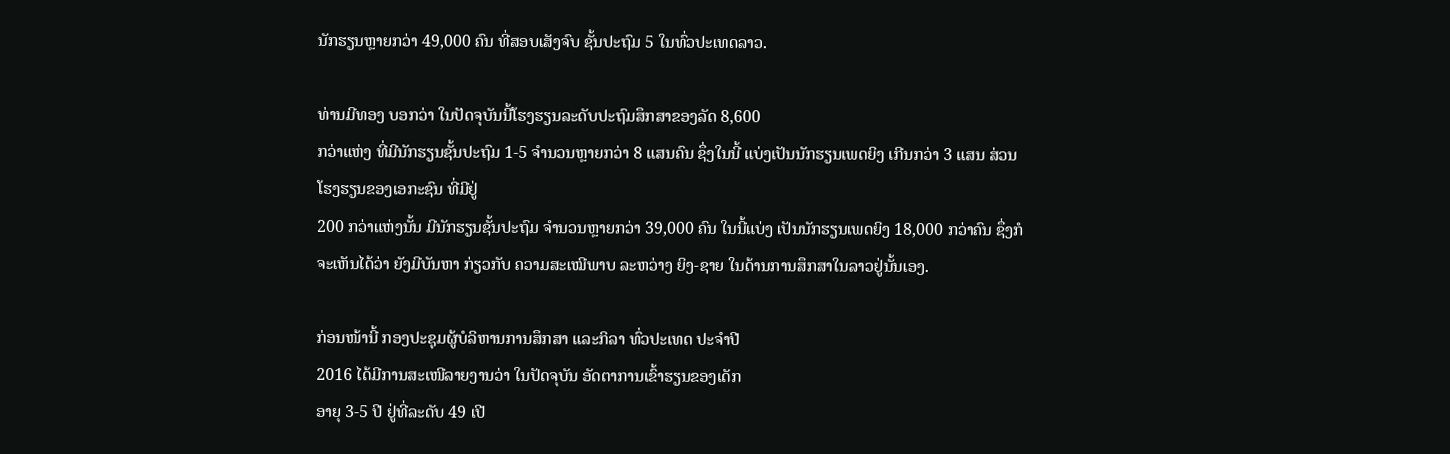ນັກຮຽນຫຼາຍກວ່າ 49,000 ຄົນ ທີ່ສອບເສັງຈົບ ຊັ້ນປະຖົມ 5 ໃນທົ່ວປະເທດລາວ.

ທ່ານມີທອງ ບອກວ່າ ໃນປັດຈຸບັນນີ້ໂຮງຮຽນລະດັບປະຖົມສຶກສາຂອງລັດ 8,600
ກວ່າແຫ່ງ ທີ່ມີນັກຮຽນຊັ້ນປະຖົມ 1-5 ຈຳນວນຫຼາຍກວ່າ 8 ແສນຄົນ ຊຶ່ງໃນນີ້ ແບ່ງເປັນນັກຮຽນເພດຍິງ ເກີນກວ່າ 3 ແສນ ສ່ວນໂຮງຮຽນຂອງເອກະຊົນ ທີ່ມີຢູ່
200 ກວ່າແຫ່ງນັ້ນ ມີນັກຮຽນຊັ້ນປະຖົມ ຈຳນວນຫຼາຍກວ່າ 39,000 ຄົນ ໃນນີ້ແບ່ງ ເປັນນັກຮຽນເພດຍິງ 18,000 ກວ່າຄົນ ຊຶ່ງກໍຈະເຫັນໄດ້ວ່າ ຍັງມີບັນຫາ ກ່ຽວກັບ ຄວາມສະເໝີພາບ ລະຫວ່າງ ຍິງ-ຊາຍ ໃນດ້ານການສຶກສາໃນລາວຢູ່ນັ້ນເອງ.

ກ່ອນໜ້ານີ້ ກອງປະຊຸມຜູ້ບໍລິຫານການສຶກສາ ແລະກິລາ ທົ່ວປະເທດ ປະຈຳປີ
2016 ໄດ້ມີການສະເໜີລາຍງານວ່າ ໃນປັດຈຸບັນ ອັດຕາການເຂົ້າຮຽນຂອງເດັກ
ອາຍຸ 3-5 ປີ ຢູ່ທີ່ລະດັບ 49 ເປີ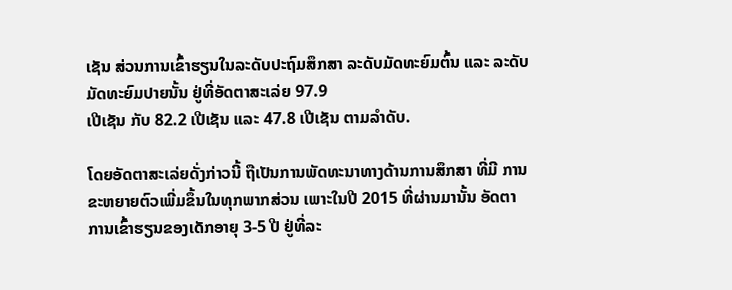ເຊັນ ສ່ວນການເຂົ້າຮຽນໃນລະດັບປະຖົມສຶກສາ ລະດັບມັດທະຍົມຕົ້ນ ແລະ ລະດັບມັດທະຍົມປາຍນັ້ນ ຢູ່ທີ່ອັດຕາສະເລ່ຍ 97.9
ເປີເຊັນ ກັບ 82.2 ເປີເຊັນ ແລະ 47.8 ເປີເຊັນ ຕາມລຳດັບ.

ໂດຍອັດຕາສະເລ່ຍດັ່ງກ່າວນີ້ ຖືເປັນການພັດທະນາທາງດ້ານການສຶກສາ ທີ່ມີ ການຂະຫຍາຍຕົວເພີ່ມຂຶ້ນໃນທຸກພາກສ່ວນ ເພາະໃນປີ 2015 ທີ່ຜ່ານມານັ້ນ ອັດຕາການເຂົ້າຮຽນຂອງເດັກອາຍຸ 3-5 ປີ ຢູ່ທີ່ລະ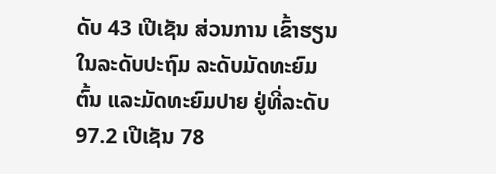ດັບ 43 ເປີເຊັນ ສ່ວນການ ເຂົ້າຮຽນໃນລະດັບປະຖົມ ລະດັບມັດທະຍົມຕົ້ນ ແລະມັດທະຍົມປາຍ ຢູ່ທີ່ລະດັບ
97.2 ເປີເຊັນ 78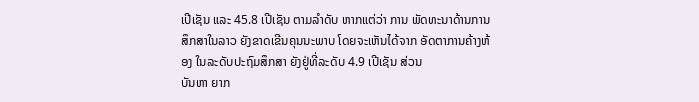ເປີເຊັນ ແລະ 45.8 ເປີເຊັນ ຕາມລຳດັບ ຫາກແຕ່ວ່າ ການ ພັດທະນາດ້ານການສຶກສາໃນລາວ ຍັງຂາດເຂີນຄຸນນະພາບ ໂດຍຈະເຫັນໄດ້ຈາກ ອັດຕາການຄ້າງຫ້ອງ ໃນລະດັບປະຖົມສຶກສາ ຍັງຢູ່ທີ່ລະດັບ 4.9 ເປີເຊັນ ສ່ວນ
ບັນຫາ ຍາກ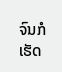ຈົນກໍເຮັດ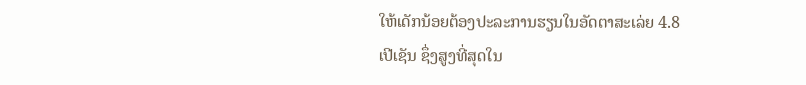ໃຫ້ເດັກນ້ອຍຕ້ອງປະລະການຮຽນໃນອັດຕາສະເລ່ຍ 4.8
ເປີເຊັນ ຊຶ່ງສູງທີ່ສຸດໃນ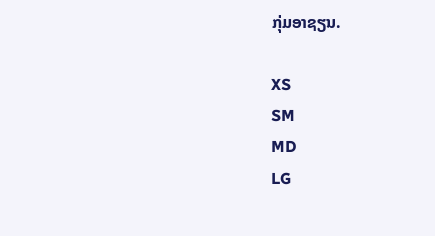ກຸ່ມອາຊຽນ.

XS
SM
MD
LG